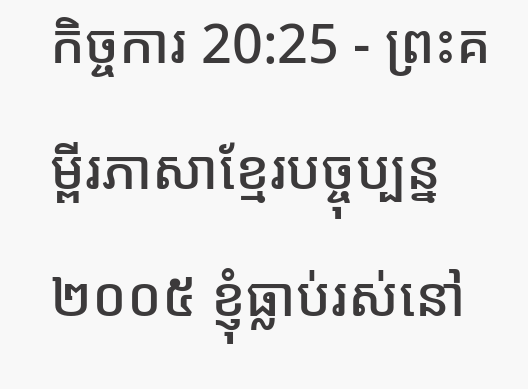កិច្ចការ 20:25 - ព្រះគម្ពីរភាសាខ្មែរបច្ចុប្បន្ន ២០០៥ ខ្ញុំធ្លាប់រស់នៅ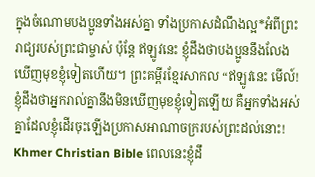ក្នុងចំណោមបងប្អូនទាំងអស់គ្នា ទាំងប្រកាសដំណឹងល្អ*អំពីព្រះរាជ្យរបស់ព្រះជាម្ចាស់ ប៉ុន្តែ ឥឡូវនេះ ខ្ញុំដឹងថាបងប្អូននឹងលែងឃើញមុខខ្ញុំទៀតហើយ។ ព្រះគម្ពីរខ្មែរសាកល “ឥឡូវនេះ មើល៍! ខ្ញុំដឹងថាអ្នករាល់គ្នានឹងមិនឃើញមុខខ្ញុំទៀតឡើយ គឺអ្នកទាំងអស់គ្នាដែលខ្ញុំដើរចុះឡើងប្រកាសអាណាចក្ររបស់ព្រះដល់នោះ! Khmer Christian Bible ពេលនេះខ្ញុំដឹ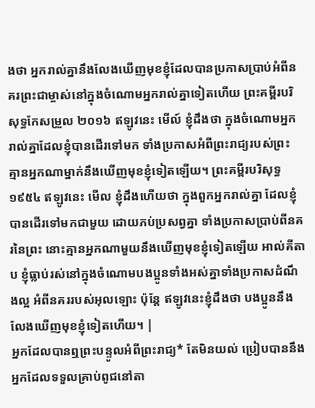ងថា អ្នករាល់គ្នានឹងលែងឃើញមុខខ្ញុំដែលបានប្រកាសប្រាប់អំពីនគរព្រះជាម្ចាស់នៅក្នុងចំណោមអ្នករាល់គ្នាទៀតហើយ ព្រះគម្ពីរបរិសុទ្ធកែសម្រួល ២០១៦ ឥឡូវនេះ មើល៍ ខ្ញុំដឹងថា ក្នុងចំណោមអ្នករាល់គ្នាដែលខ្ញុំបានដើរទៅមក ទាំងប្រកាសអំពីព្រះរាជ្យរបស់ព្រះ គ្មានអ្នកណាម្នាក់នឹងឃើញមុខខ្ញុំទៀតឡើយ។ ព្រះគម្ពីរបរិសុទ្ធ ១៩៥៤ ឥឡូវនេះ មើល ខ្ញុំដឹងហើយថា ក្នុងពួកអ្នករាល់គ្នា ដែលខ្ញុំបានដើរទៅមកជាមួយ ដោយភប់ប្រសព្វគ្នា ទាំងប្រកាសប្រាប់ពីនគរនៃព្រះ នោះគ្មានអ្នកណាមួយនឹងឃើញមុខខ្ញុំទៀតឡើយ អាល់គីតាប ខ្ញុំធ្លាប់រស់នៅក្នុងចំណោមបងប្អូនទាំងអស់គ្នាទាំងប្រកាសដំណឹងល្អ អំពីនគររបស់អុលឡោះ ប៉ុន្ដែ ឥឡូវនេះខ្ញុំដឹងថា បងប្អូននឹងលែងឃើញមុខខ្ញុំទៀតហើយ។ |
អ្នកដែលបានឮព្រះបន្ទូលអំពីព្រះរាជ្យ* តែមិនយល់ ប្រៀបបាននឹងអ្នកដែលទទួលគ្រាប់ពូជនៅតា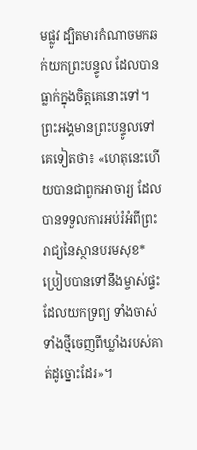មផ្លូវ ដ្បិតមារកំណាចមកឆក់យកព្រះបន្ទូល ដែលបានធ្លាក់ក្នុងចិត្តគេនោះទៅ។
ព្រះអង្គមានព្រះបន្ទូលទៅគេទៀតថា៖ «ហេតុនេះហើយបានជាពួកអាចារ្យ ដែលបានទទួលការអប់រំអំពីព្រះរាជ្យនៃស្ថានបរមសុខ* ប្រៀបបានទៅនឹងម្ចាស់ផ្ទះ ដែលយកទ្រព្យ ទាំងចាស់ទាំងថ្មីចេញពីឃ្លាំងរបស់គាត់ដូច្នោះដែរ»។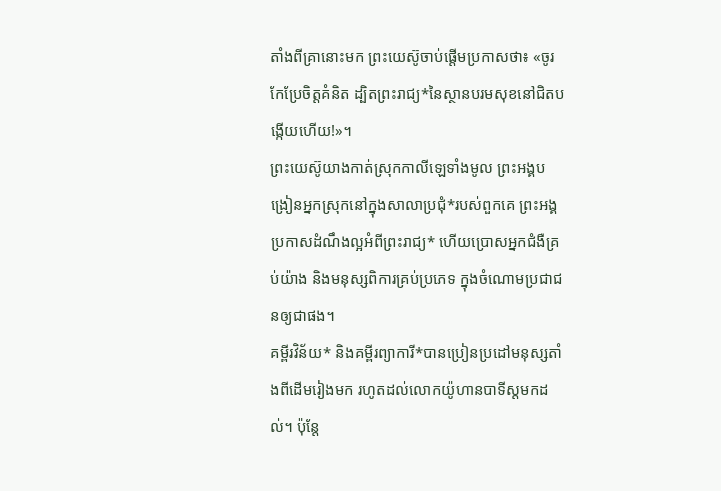តាំងពីគ្រានោះមក ព្រះយេស៊ូចាប់ផ្ដើមប្រកាសថា៖ «ចូរកែប្រែចិត្តគំនិត ដ្បិតព្រះរាជ្យ*នៃស្ថានបរមសុខនៅជិតបង្កើយហើយ!»។
ព្រះយេស៊ូយាងកាត់ស្រុកកាលីឡេទាំងមូល ព្រះអង្គបង្រៀនអ្នកស្រុកនៅក្នុងសាលាប្រជុំ*របស់ពួកគេ ព្រះអង្គប្រកាសដំណឹងល្អអំពីព្រះរាជ្យ* ហើយប្រោសអ្នកជំងឺគ្រប់យ៉ាង និងមនុស្សពិការគ្រប់ប្រភេទ ក្នុងចំណោមប្រជាជនឲ្យជាផង។
គម្ពីរវិន័យ* និងគម្ពីរព្យាការី*បានប្រៀនប្រដៅមនុស្សតាំងពីដើមរៀងមក រហូតដល់លោកយ៉ូហានបាទីស្ដមកដល់។ ប៉ុន្តែ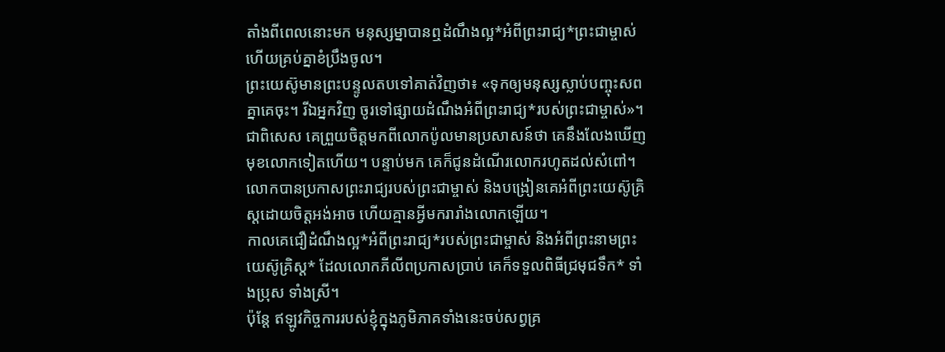តាំងពីពេលនោះមក មនុស្សម្នាបានឮដំណឹងល្អ*អំពីព្រះរាជ្យ*ព្រះជាម្ចាស់ ហើយគ្រប់គ្នាខំប្រឹងចូល។
ព្រះយេស៊ូមានព្រះបន្ទូលតបទៅគាត់វិញថា៖ «ទុកឲ្យមនុស្សស្លាប់បញ្ចុះសពគ្នាគេចុះ។ រីឯអ្នកវិញ ចូរទៅផ្សាយដំណឹងអំពីព្រះរាជ្យ*របស់ព្រះជាម្ចាស់»។
ជាពិសេស គេព្រួយចិត្តមកពីលោកប៉ូលមានប្រសាសន៍ថា គេនឹងលែងឃើញមុខលោកទៀតហើយ។ បន្ទាប់មក គេក៏ជូនដំណើរលោករហូតដល់សំពៅ។
លោកបានប្រកាសព្រះរាជ្យរបស់ព្រះជាម្ចាស់ និងបង្រៀនគេអំពីព្រះយេស៊ូគ្រិស្តដោយចិត្តអង់អាច ហើយគ្មានអ្វីមករារាំងលោកឡើយ។
កាលគេជឿដំណឹងល្អ*អំពីព្រះរាជ្យ*របស់ព្រះជាម្ចាស់ និងអំពីព្រះនាមព្រះយេស៊ូគ្រិស្ត* ដែលលោកភីលីពប្រកាសប្រាប់ គេក៏ទទួលពិធីជ្រមុជទឹក* ទាំងប្រុស ទាំងស្រី។
ប៉ុន្តែ ឥឡូវកិច្ចការរបស់ខ្ញុំក្នុងភូមិភាគទាំងនេះចប់សព្វគ្រ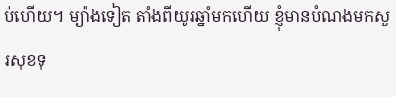ប់ហើយ។ ម្យ៉ាងទៀត តាំងពីយូរឆ្នាំមកហើយ ខ្ញុំមានបំណងមកសួរសុខទុ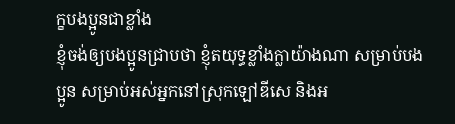ក្ខបងប្អូនជាខ្លាំង
ខ្ញុំចង់ឲ្យបងប្អូនជ្រាបថា ខ្ញុំតយុទ្ធខ្លាំងក្លាយ៉ាងណា សម្រាប់បងប្អូន សម្រាប់អស់អ្នកនៅស្រុកឡៅឌីសេ និងអ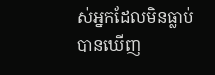ស់អ្នកដែលមិនធ្លាប់បានឃើញ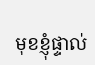មុខខ្ញុំផ្ទាល់